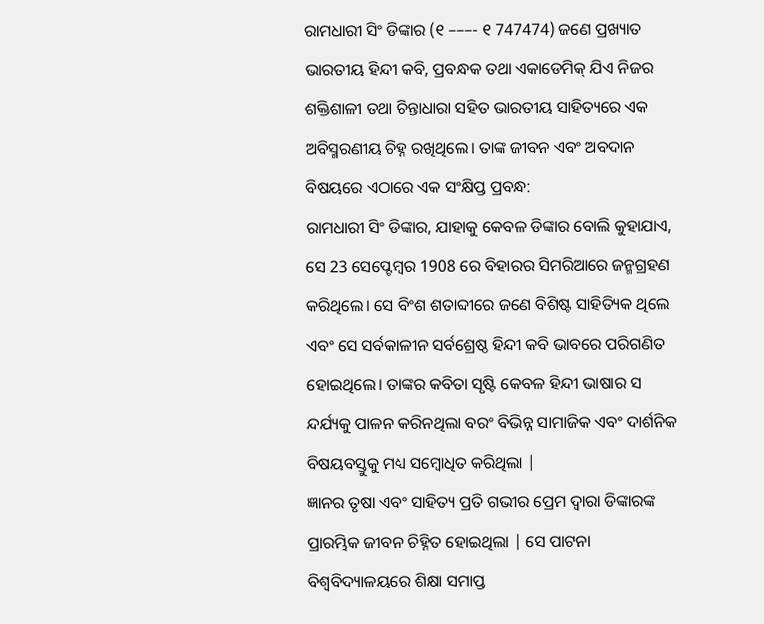ରାମଧାରୀ ସିଂ ଡିଙ୍କାର (୧ –––- ୧ 747474) ଜଣେ ପ୍ରଖ୍ୟାତ ଭାରତୀୟ ହିନ୍ଦୀ କବି, ପ୍ରବନ୍ଧକ ତଥା ଏକାଡେମିକ୍ ଯିଏ ନିଜର ଶକ୍ତିଶାଳୀ ତଥା ଚିନ୍ତାଧାରା ସହିତ ଭାରତୀୟ ସାହିତ୍ୟରେ ଏକ ଅବିସ୍ମରଣୀୟ ଚିହ୍ନ ରଖିଥିଲେ। ତାଙ୍କ ଜୀବନ ଏବଂ ଅବଦାନ ବିଷୟରେ ଏଠାରେ ଏକ ସଂକ୍ଷିପ୍ତ ପ୍ରବନ୍ଧ:
ରାମଧାରୀ ସିଂ ଡିଙ୍କାର, ଯାହାକୁ କେବଳ ଡିଙ୍କାର ବୋଲି କୁହାଯାଏ, ସେ 23 ସେପ୍ଟେମ୍ବର 1908 ରେ ବିହାରର ସିମରିଆରେ ଜନ୍ମଗ୍ରହଣ କରିଥିଲେ। ସେ ବିଂଶ ଶତାବ୍ଦୀରେ ଜଣେ ବିଶିଷ୍ଟ ସାହିତ୍ୟିକ ଥିଲେ ଏବଂ ସେ ସର୍ବକାଳୀନ ସର୍ବଶ୍ରେଷ୍ଠ ହିନ୍ଦୀ କବି ଭାବରେ ପରିଗଣିତ ହୋଇଥିଲେ। ତାଙ୍କର କବିତା ସୃଷ୍ଟି କେବଳ ହିନ୍ଦୀ ଭାଷାର ସ ନ୍ଦର୍ଯ୍ୟକୁ ପାଳନ କରିନଥିଲା ବରଂ ବିଭିନ୍ନ ସାମାଜିକ ଏବଂ ଦାର୍ଶନିକ ବିଷୟବସ୍ତୁକୁ ମଧ୍ୟ ସମ୍ବୋଧିତ କରିଥିଲା |
ଜ୍ଞାନର ତୃଷା ଏବଂ ସାହିତ୍ୟ ପ୍ରତି ଗଭୀର ପ୍ରେମ ଦ୍ୱାରା ଡିଙ୍କାରଙ୍କ ପ୍ରାରମ୍ଭିକ ଜୀବନ ଚିହ୍ନିତ ହୋଇଥିଲା | ସେ ପାଟନା ବିଶ୍ୱବିଦ୍ୟାଳୟରେ ଶିକ୍ଷା ସମାପ୍ତ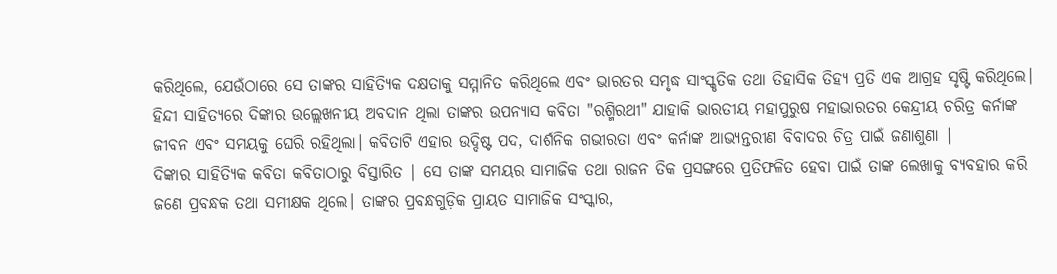କରିଥିଲେ, ଯେଉଁଠାରେ ସେ ତାଙ୍କର ସାହିତ୍ୟିକ ଦକ୍ଷତାକୁ ସମ୍ମାନିତ କରିଥିଲେ ଏବଂ ଭାରତର ସମୃଦ୍ଧ ସାଂସ୍କୃତିକ ତଥା ତିହାସିକ ତିହ୍ୟ ପ୍ରତି ଏକ ଆଗ୍ରହ ସୃଷ୍ଟି କରିଥିଲେ।
ହିନ୍ଦୀ ସାହିତ୍ୟରେ ଦିଙ୍କାର ଉଲ୍ଲେଖନୀୟ ଅବଦାନ ଥିଲା ତାଙ୍କର ଉପନ୍ୟାସ କବିତା "ରଶ୍ମିରଥୀ" ଯାହାକି ଭାରତୀୟ ମହାପୁରୁଷ ମହାଭାରତର କେନ୍ଦ୍ରୀୟ ଚରିତ୍ର କର୍ନାଙ୍କ ଜୀବନ ଏବଂ ସମୟକୁ ଘେରି ରହିଥିଲା। କବିତାଟି ଏହାର ଉଦ୍ଦିଷ୍ଟ ପଦ, ଦାର୍ଶନିକ ଗଭୀରତା ଏବଂ କର୍ନାଙ୍କ ଆଭ୍ୟନ୍ତରୀଣ ବିବାଦର ଚିତ୍ର ପାଇଁ ଜଣାଶୁଣା |
ଦିଙ୍କାର ସାହିତ୍ୟିକ କବିତା କବିତାଠାରୁ ବିସ୍ତାରିତ | ସେ ତାଙ୍କ ସମୟର ସାମାଜିକ ତଥା ରାଜନ ତିକ ପ୍ରସଙ୍ଗରେ ପ୍ରତିଫଳିତ ହେବା ପାଇଁ ତାଙ୍କ ଲେଖାକୁ ବ୍ୟବହାର କରି ଜଣେ ପ୍ରବନ୍ଧକ ତଥା ସମୀକ୍ଷକ ଥିଲେ। ତାଙ୍କର ପ୍ରବନ୍ଧଗୁଡ଼ିକ ପ୍ରାୟତ ସାମାଜିକ ସଂସ୍କାର,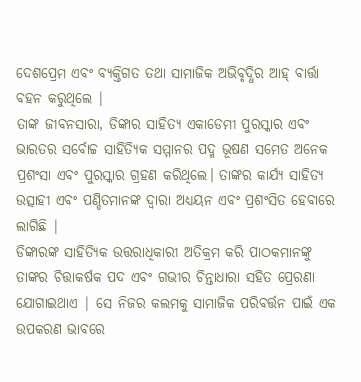ଦେଶପ୍ରେମ ଏବଂ ବ୍ୟକ୍ତିଗତ ତଥା ସାମାଜିକ ଅଭିବୃଦ୍ଧିର ଆହ୍ ବାର୍ତ୍ତା ବହନ କରୁଥିଲେ |
ତାଙ୍କ ଜୀବନସାରା, ଡିଙ୍କାର ସାହିତ୍ୟ ଏକାଡେମୀ ପୁରସ୍କାର ଏବଂ ଭାରତର ସର୍ବୋଚ୍ଚ ସାହିତ୍ୟିକ ସମ୍ମାନର ପଦ୍ମ ଭୂଷଣ ସମେତ ଅନେକ ପ୍ରଶଂସା ଏବଂ ପୁରସ୍କାର ଗ୍ରହଣ କରିଥିଲେ। ତାଙ୍କର କାର୍ଯ୍ୟ ସାହିତ୍ୟ ଉତ୍ସାହୀ ଏବଂ ପଣ୍ଡିତମାନଙ୍କ ଦ୍ୱାରା ଅଧ୍ୟୟନ ଏବଂ ପ୍ରଶଂସିତ ହେବାରେ ଲାଗିଛି |
ଡିଙ୍କାରଙ୍କ ସାହିତ୍ୟିକ ଉତ୍ତରାଧିକାରୀ ଅତିକ୍ରମ କରି ପାଠକମାନଙ୍କୁ ତାଙ୍କର ଚିତ୍ତାକର୍ଷକ ପଦ ଏବଂ ଗଭୀର ଚିନ୍ତାଧାରା ସହିତ ପ୍ରେରଣା ଯୋଗାଇଥାଏ | ସେ ନିଜର କଲମକୁ ସାମାଜିକ ପରିବର୍ତ୍ତନ ପାଇଁ ଏକ ଉପକରଣ ଭାବରେ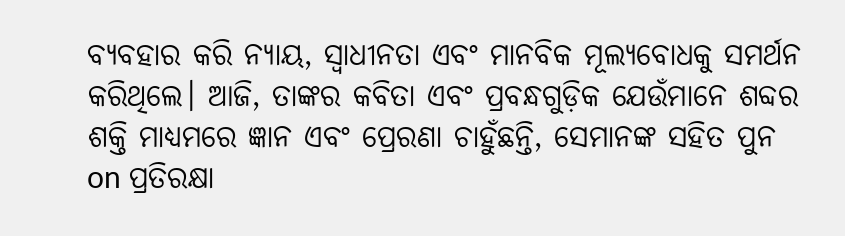ବ୍ୟବହାର କରି ନ୍ୟାୟ, ସ୍ୱାଧୀନତା ଏବଂ ମାନବିକ ମୂଲ୍ୟବୋଧକୁ ସମର୍ଥନ କରିଥିଲେ। ଆଜି, ତାଙ୍କର କବିତା ଏବଂ ପ୍ରବନ୍ଧଗୁଡ଼ିକ ଯେଉଁମାନେ ଶବ୍ଦର ଶକ୍ତି ମାଧ୍ୟମରେ ଜ୍ଞାନ ଏବଂ ପ୍ରେରଣା ଚାହୁଁଛନ୍ତି, ସେମାନଙ୍କ ସହିତ ପୁନ on ପ୍ରତିରକ୍ଷା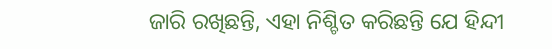ଜାରି ରଖିଛନ୍ତି, ଏହା ନିଶ୍ଚିତ କରିଛନ୍ତି ଯେ ହିନ୍ଦୀ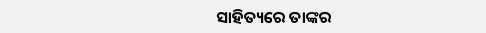ସାହିତ୍ୟରେ ତାଙ୍କର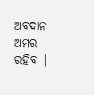ଅବଦାନ ଅମର ରହିବ |